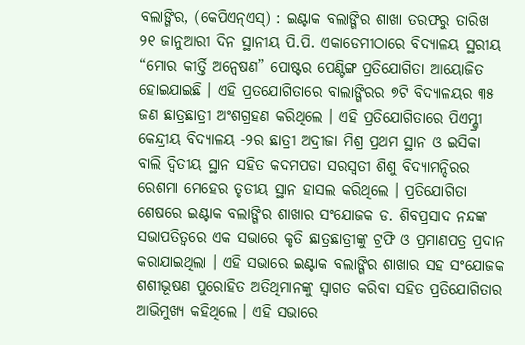ବଲାଙ୍ଗିର, (କେପିଏନ୍ଏସ୍) : ଇଣ୍ଟାକ ବଲାଙ୍ଗିର ଶାଖା ତରଫରୁ ତାରିଖ ୨୧ ଜାନୁଆରୀ ଦିନ ସ୍ଥାନୀୟ ପି.ପି. ଏକାଡେମୀଠାରେ ବିଦ୍ୟାଳୟ ସ୍ଥରୀୟ “ମୋର କୀର୍ତ୍ତି ଅନ୍ୱେଷଣ” ପୋଷ୍ଟର ପେଣ୍ଟିଙ୍ଗ ପ୍ରତିଯୋଗିତା ଆୟୋଜିତ ହୋଇଯାଇଛି । ଏହି ପ୍ରତଯୋଗିତାରେ ବାଲାଙ୍ଗିରର ୭ଟି ବିଦ୍ୟାଳୟର ୩୫ ଜଣ ଛାତ୍ରଛାତ୍ରୀ ଅଂଶଗ୍ରହଣ କରିଥିଲେ । ଏହି ପ୍ରତିଯୋଗିତାରେ ପିଏମ୍ଶ୍ରୀ କେନ୍ଦ୍ରୀୟ ବିଦ୍ୟାଳୟ -୨ର ଛାତ୍ରୀ ଅଦ୍ରୀଜା ମିଶ୍ର ପ୍ରଥମ ସ୍ଥାନ ଓ ଇସିକା ବାଲି ଦ୍ଵିତୀୟ ସ୍ଥାନ ସହିତ କଦମପଡା ସରସ୍ୱତୀ ଶିଶୁ ବିଦ୍ୟାମନ୍ଦିରର ରେଶମା ମେହେର ତୃତୀୟ ସ୍ଥାନ ହାସଲ କରିଥିଲେ । ପ୍ରତିଯୋଗିତା ଶେଷରେ ଇଣ୍ଟାକ ବଲାଙ୍ଗିର ଶାଖାର ସଂଯୋଜକ ଡ. ଶିବପ୍ରସାଦ ନନ୍ଦଙ୍କ ସଭାପତିତ୍ୱରେ ଏକ ସଭାରେ କୃତି ଛାତ୍ରଛାତ୍ରୀଙ୍କୁ ଟ୍ରଫି ଓ ପ୍ରମାଣପତ୍ର ପ୍ରଦାନ କରାଯାଇଥିଲା । ଏହି ସଭାରେ ଇଣ୍ଟାକ ବଲାଙ୍ଗିର ଶାଖାର ସହ ସଂଯୋଜକ ଶଶୀଭୂଷଣ ପୁରୋହିତ ଅତିଥିମାନଙ୍କୁ ସ୍ୱାଗତ କରିବା ସହିତ ପ୍ରତିଯୋଗିତାର ଆଭିମୁଖ୍ୟ କହିଥିଲେ । ଏହି ସଭାରେ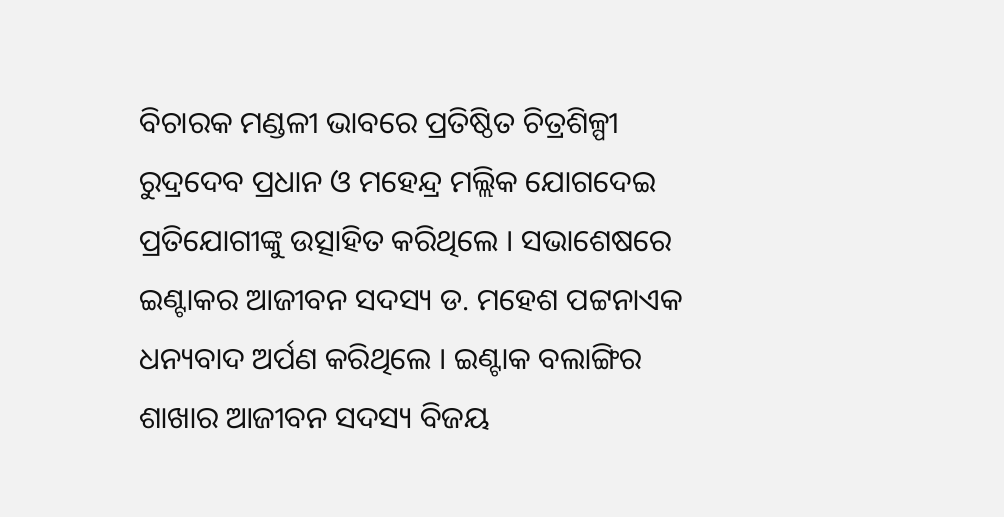ବିଚାରକ ମଣ୍ଡଳୀ ଭାବରେ ପ୍ରତିଷ୍ଠିତ ଚିତ୍ରଶିଳ୍ପୀ ରୁଦ୍ରଦେବ ପ୍ରଧାନ ଓ ମହେନ୍ଦ୍ର ମଲ୍ଲିକ ଯୋଗଦେଇ ପ୍ରତିଯୋଗୀଙ୍କୁ ଉତ୍ସାହିତ କରିଥିଲେ । ସଭାଶେଷରେ ଇଣ୍ଟାକର ଆଜୀବନ ସଦସ୍ୟ ଡ. ମହେଶ ପଟ୍ଟନାଏକ ଧନ୍ୟବାଦ ଅର୍ପଣ କରିଥିଲେ । ଇଣ୍ଟାକ ବଲାଙ୍ଗିର ଶାଖାର ଆଜୀବନ ସଦସ୍ୟ ବିଜୟ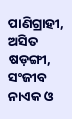ପାଣିଗ୍ରାହୀ, ଅସିତ ଷଡ଼ଙ୍ଗୀ, ସଂଜୀବ ନାଏକ ଓ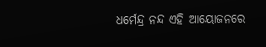ଧର୍ମେନ୍ଦ୍ର ନନ୍ଦ ଏହି ଆୟୋଜନରେ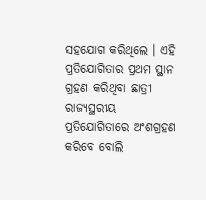ସହଯୋଗ କରିଥିଲେ । ଏହି ପ୍ରତିଯୋଗିତାର ପ୍ରଥମ ସ୍ଥାନ ଗ୍ରହଣ କରିଥିବା ଛାତ୍ରୀ ରାଜ୍ୟସ୍ଥରୀୟ ପ୍ରତିଯୋଗିତାରେ ଅଂଶଗ୍ରହଣ କରିବେ ବୋଲି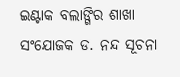ଇଣ୍ଟାକ ବଲାଙ୍ଗିର ଶାଖା ସଂଯୋଜକ ଡ. ନନ୍ଦ ସୂଚନା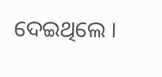ଦେଇଥିଲେ ।